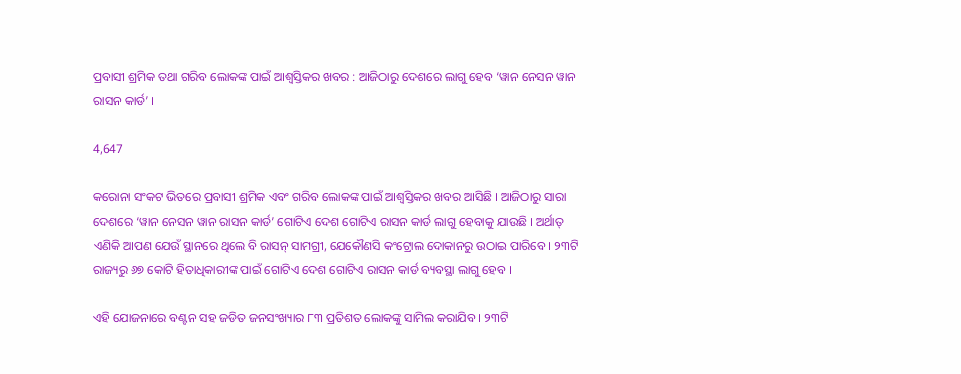ପ୍ରବାସୀ ଶ୍ରମିକ ତଥା ଗରିବ ଲୋକଙ୍କ ପାଇଁ ଆଶ୍ୱସ୍ତିକର ଖବର : ଆଜିଠାରୁ ଦେଶରେ ଲାଗୁ ହେବ ‘ୱାନ ନେସନ ୱାନ ରାସନ କାର୍ଡ’ ।

4,647

କରୋନା ସଂକଟ ଭିତରେ ପ୍ରବାସୀ ଶ୍ରମିକ ଏବଂ ଗରିବ ଲୋକଙ୍କ ପାଇଁ ଆଶ୍ୱସ୍ତିକର ଖବର ଆସିଛି । ଆଜିଠାରୁ ସାରା ଦେଶରେ ‘ୱାନ ନେସନ ୱାନ ରାସନ କାର୍ଡ’ ଗୋଟିଏ ଦେଶ ଗୋଟିଏ ରାସନ କାର୍ଡ ଲାଗୁ ହେବାକୁ ଯାଉଛି । ଅର୍ଥାତ୍ ଏଣିକି ଆପଣ ଯେଉଁ ସ୍ଥାନରେ ଥିଲେ ବି ରାସନ୍ ସାମଗ୍ରୀ, ଯେକୌଣସି କଂଟ୍ରୋଲ ଦୋକାନରୁ ଉଠାଇ ପାରିବେ । ୨୩ଟି ରାଜ୍ୟରୁ ୬୭ କୋଟି ହିତାଧିକାରୀଙ୍କ ପାଇଁ ଗୋଟିଏ ଦେଶ ଗୋଟିଏ ରାସନ କାର୍ଡ ବ୍ୟବସ୍ଥା ଲାଗୁ ହେବ ।

ଏହି ଯୋଜନାରେ ବଣ୍ଟନ ସହ ଜଡିତ ଜନସଂଖ୍ୟାର ୮୩ ପ୍ରତିଶତ ଲୋକଙ୍କୁ ସାମିଲ କରାଯିବ । ୨୩ଟି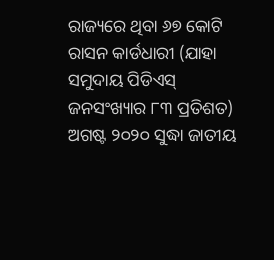ରାଜ୍ୟରେ ଥିବା ୬୭ କୋଟି ରାସନ କାର୍ଡଧାରୀ (ଯାହା ସମୁଦାୟ ପିଡିଏସ୍ ଜନସଂଖ୍ୟାର ୮୩ ପ୍ରତିଶତ) ଅଗଷ୍ଟ ୨୦୨୦ ସୁଦ୍ଧା ଜାତୀୟ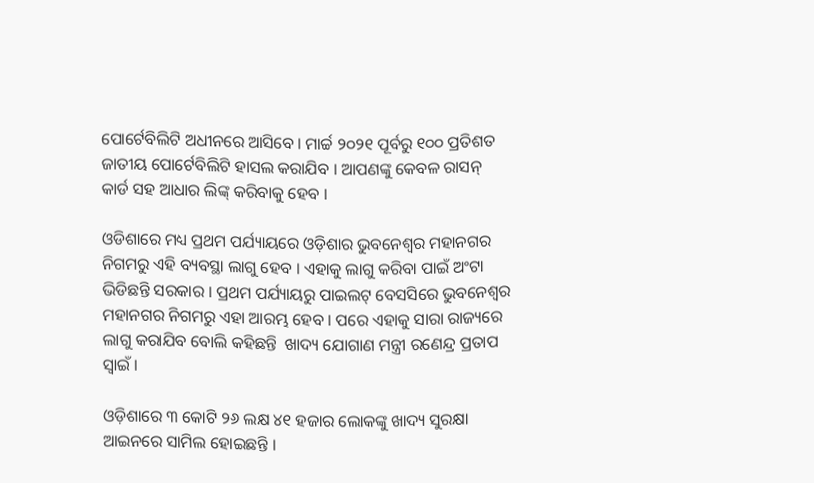ପୋର୍ଟେବିଲିଟି ଅଧୀନରେ ଆସିବେ । ମାର୍ଚ୍ଚ ୨୦୨୧ ପୂର୍ବରୁ ୧୦୦ ପ୍ରତିଶତ ଜାତୀୟ ପୋର୍ଟେବିଲିଟି ହାସଲ କରାଯିବ । ଆପଣଙ୍କୁ କେବଳ ରାସନ୍ କାର୍ଡ ସହ ଆଧାର ଲିଙ୍କ୍ କରିବାକୁ ହେବ ।

ଓଡିଶାରେ ମଧ୍ୟ ପ୍ରଥମ ପର୍ଯ୍ୟାୟରେ ଓଡ଼ିଶାର ଭୁବନେଶ୍ୱର ମହାନଗର ନିଗମରୁ ଏହି ବ୍ୟବସ୍ଥା ଲାଗୁ ହେବ । ଏହାକୁ ଲାଗୁ କରିବା ପାଇଁ ଅଂଟା ଭିଡିଛନ୍ତି ସରକାର । ପ୍ରଥମ ପର୍ଯ୍ୟାୟରୁ ପାଇଲଟ୍ ବେସସିରେ ଭୁବନେଶ୍ୱର ମହାନଗର ନିଗମରୁ ଏହା ଆରମ୍ଭ ହେବ । ପରେ ଏହାକୁ ସାରା ରାଜ୍ୟରେ ଲାଗୁ କରାଯିବ ବୋଲି କହିଛନ୍ତି  ଖାଦ୍ୟ ଯୋଗାଣ ମନ୍ତ୍ରୀ ରଣେନ୍ଦ୍ର ପ୍ରତାପ ସ୍ୱାଇଁ ।

ଓଡ଼ିଶାରେ ୩ କୋଟି ୨୬ ଲକ୍ଷ ୪୧ ହଜାର ଲୋକଙ୍କୁ ଖାଦ୍ୟ ସୁରକ୍ଷା ଆଇନରେ ସାମିଲ ହୋଇଛନ୍ତି ।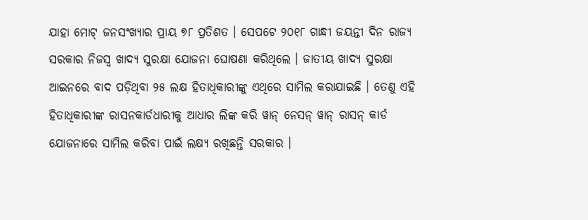ଯାହା ମୋଟ୍ ଜନସଂଖ୍ୟାର ପ୍ରାୟ ୭୮ ପ୍ରତିଶତ । ସେପଟେ ୨୦୧୮ ଗାନ୍ଧୀ ଜୟନ୍ତୀ ଦିନ ରାଜ୍ୟ ସରକାର ନିଜସ୍ୱ ଖାଦ୍ୟ ସୁରକ୍ଷା ଯୋଜନା ଘୋଷଣା କରିଥିଲେ । ଜାତୀୟ ଖାଦ୍ୟ ସୁରକ୍ଷା ଆଇନରେ ବାଦ ପଡ଼ିଥିବା ୨୫ ଲକ୍ଷ ହିତାଧିକାରୀଙ୍କୁ ଏଥିରେ ସାମିଲ କରାଯାଇଛି । ତେଣୁ ଏହି ହିତାଧିକାରୀଙ୍କ ରାସନକାର୍ଡଧାରୀକୁ ଆଧାର ଲିଙ୍କ କରି ୱାନ୍ ନେସନ୍ ୱାନ୍ ରାସନ୍ କାର୍ଡ ଯୋଜନାରେ ସାମିଲ କରିବା ପାଇଁ ଲକ୍ଷ୍ୟ ରଖିଛନ୍ତି ସରକାର ।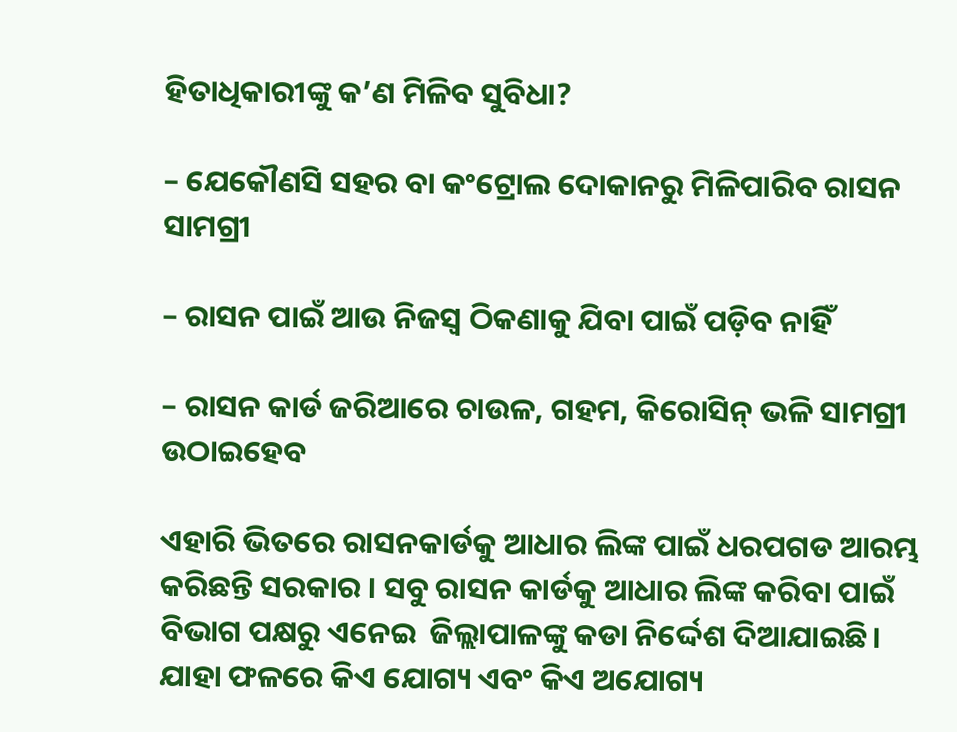ହିତାଧିକାରୀଙ୍କୁ କ’ଣ ମିଳିବ ସୁବିଧା?

– ଯେକୌଣସି ସହର ବା କଂଟ୍ରୋଲ ଦୋକାନରୁ ମିଳିପାରିବ ରାସନ ସାମଗ୍ରୀ

– ରାସନ ପାଇଁ ଆଉ ନିଜସ୍ୱ ଠିକଣାକୁ ଯିବା ପାଇଁ ପଡ଼ିବ ନାହିଁ

– ରାସନ କାର୍ଡ ଜରିଆରେ ଚାଉଳ, ଗହମ, କିରୋସିନ୍ ଭଳି ସାମଗ୍ରୀ ଉଠାଇହେବ

ଏହାରି ଭିତରେ ରାସନକାର୍ଡକୁ ଆଧାର ଲିଙ୍କ ପାଇଁ ଧରପଗଡ ଆରମ୍ଭ କରିଛନ୍ତି ସରକାର । ସବୁ ରାସନ କାର୍ଡକୁ ଆଧାର ଲିଙ୍କ କରିବା ପାଇଁ ବିଭାଗ ପକ୍ଷରୁ ଏନେଇ  ଜିଲ୍ଲାପାଳଙ୍କୁ କଡା ନିର୍ଦ୍ଦେଶ ଦିଆଯାଇଛି। ଯାହା ଫଳରେ କିଏ ଯୋଗ୍ୟ ଏବଂ କିଏ ଅଯୋଗ୍ୟ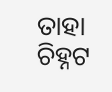ତାହା ଚିହ୍ନଟ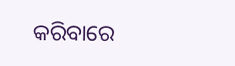କରିବାରେ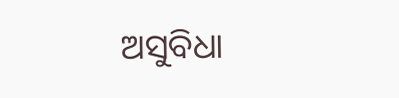ଅସୁବିଧା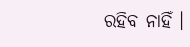ରହିବ ନାହିଁ ।